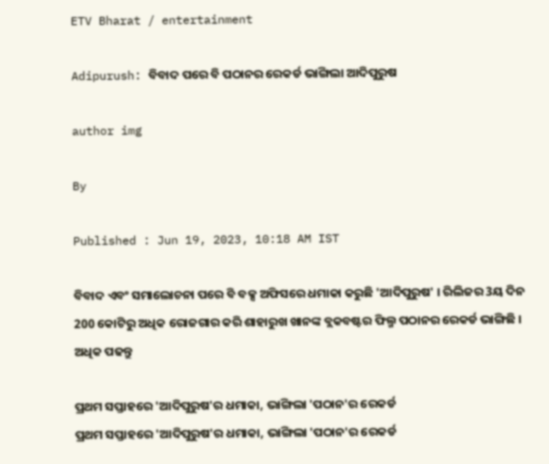ETV Bharat / entertainment

Adipurush: ବିବାଦ ପରେ ବି ପଠାନର ରେକର୍ଡ ଭାଙ୍ଗିଲା ଆଦିପୁରୁଷ

author img

By

Published : Jun 19, 2023, 10:18 AM IST

ବିବାଦ ଏବଂ ସମାଲୋଚନା ପରେ ବି ବକ୍ସ ଅଫିସରେ ଧମାକା କରୁଛି 'ଆଦିପୁରୁଷ' । ରିଲିଜର 3ୟ ଦିନ 200 କୋଟିରୁ ଅଧିକ ରୋଜଗାର କରି ଶାହାରୁଖ ଖାନଙ୍କ ବ୍ଲକବଷ୍ଟର ଫିଲ୍ମ ପଠାନର ରେକର୍ଡ ଭାଙ୍ଗିଛି । ଅଧିକ ପଢନ୍ତୁ

ପ୍ରଥମ ସପ୍ତାହରେ 'ଆଦିପୁରୁଷ'ର ଧମାକା, ଭାଙ୍ଗିଲା 'ପଠାନ'ର ରେକର୍ଡ
ପ୍ରଥମ ସପ୍ତାହରେ 'ଆଦିପୁରୁଷ'ର ଧମାକା, ଭାଙ୍ଗିଲା 'ପଠାନ'ର ରେକର୍ଡ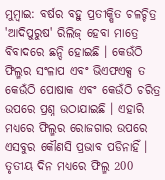ମୁମ୍ବାଇ: ବର୍ଷର ବହୁ ପ୍ରତୀକ୍ଷିତ ଚଳଚ୍ଚିତ୍ର 'ଆଦିପୁରୁଷ' ରିଲିଜ୍ ହେବା ମାତ୍ରେ ବିବାଦରେ ଛନ୍ଦି ହୋଇଛି । କେଉଁଠି ଫିଲ୍ମର ସଂଳାପ ଏବଂ ଭିଏଫଏକ୍ସ ତ କେଉଁଠି ପୋଷାକ ଏବଂ କେଉଁଠି ଚରିତ୍ର ଉପରେ ପ୍ରଶ୍ନ ଉଠାଯାଇଛି । ଏହାରି ମଧ୍ୟରେ ଫିଲ୍ମର ରୋଜଗାର ଉପରେ ଏସବୁର କୌଣସି ପ୍ରଭାବ ପଡିନାହିଁ । ତୃତୀୟ ଦିନ ମଧ୍ୟରେ ଫିଲ୍ମ 200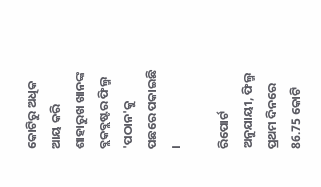କୋଟିରୁ ଅଧିକ ଆୟ କରି ଶାହାରୁଖ ଖାନଙ୍କ ବ୍ଲକବ୍ଲଷ୍ଟର ଫିଲ୍ମ 'ପଠାନ'କୁ ପଛରେ ପକାଇଛି ।

ରିପୋର୍ଟ ଅନୁଯାୟୀ, ଫିଲ୍ମ ପ୍ରଥମ ଦିନରେ 86.75 କୋଟି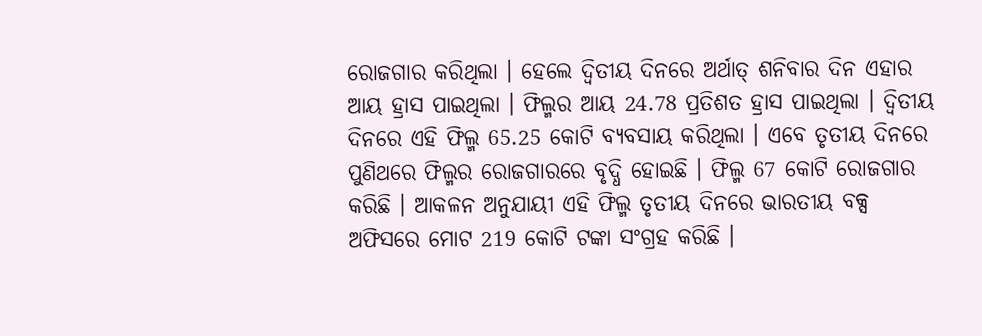ରୋଜଗାର କରିଥିଲା । ହେଲେ ଦ୍ୱିତୀୟ ଦିନରେ ଅର୍ଥାତ୍ ଶନିବାର ଦିନ ଏହାର ଆୟ ହ୍ରାସ ପାଇଥିଲା । ଫିଲ୍ମର ଆୟ 24.78 ପ୍ରତିଶତ ହ୍ରାସ ପାଇଥିଲା । ଦ୍ୱିତୀୟ ଦିନରେ ଏହି ଫିଲ୍ମ 65.25 କୋଟି ବ୍ୟବସାୟ କରିଥିଲା । ଏବେ ତୃତୀୟ ଦିନରେ ପୁଣିଥରେ ଫିଲ୍ମର ରୋଜଗାରରେ ବୃଦ୍ଧି ହୋଇଛି । ଫିଲ୍ମ 67 କୋଟି ରୋଜଗାର କରିଛି । ଆକଳନ ଅନୁଯାୟୀ ଏହି ଫିଲ୍ମ ତୃତୀୟ ଦିନରେ ଭାରତୀୟ ବକ୍ସ ଅଫିସରେ ମୋଟ 219 କୋଟି ଟଙ୍କା ସଂଗ୍ରହ କରିଛି ।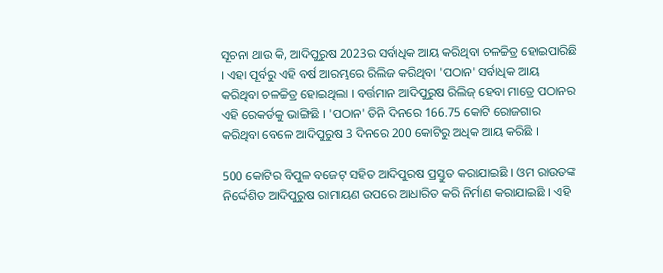ସୂଚନା ଥାଉ କି, ଆଦିପୁରୁଷ 2023ର ସର୍ବାଧିକ ଆୟ କରିଥିବା ଚଳଚ୍ଚିତ୍ର ହୋଇପାରିଛି । ଏହା ପୂର୍ବରୁ ଏହି ବର୍ଷ ଆରମ୍ଭରେ ରିଲିଜ କରିଥିବା 'ପଠାନ' ସର୍ବାଧିକ ଆୟ କରିଥିବା ଚଳଚ୍ଚିତ୍ର ହୋଇଥିଲା । ବର୍ତ୍ତମାନ ଆଦିପୁରୁଷ ରିଲିଜ୍ ହେବା ମାତ୍ରେ ପଠାନର ଏହି ରେକର୍ଡକୁ ଭାଙ୍ଗିଛି । 'ପଠାନ' ତିନି ଦିନରେ 166.75 କୋଟି ରୋଜଗାର କରିଥିବା ବେଳେ ଆଦିପୁରୁଷ 3 ଦିନରେ 200 କୋଟିରୁ ଅଧିକ ଆୟ କରିଛି ।

500 କୋଟିର ବିପୁଳ ବଜେଟ୍ ସହିତ ଆଦିପୁରଷ ପ୍ରସ୍ତୁତ କରାଯାଇଛି । ଓମ ରାଉତଙ୍କ ନିର୍ଦ୍ଦେଶିତ ଆଦିପୁରୁଷ ରାମାୟଣ ଉପରେ ଆଧାରିତ କରି ନିର୍ମାଣ କରାଯାଇଛି । ଏହି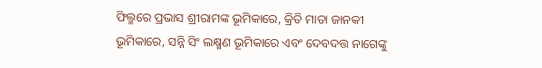ଫିଲ୍ମରେ ପ୍ରଭାସ ଶ୍ରୀରାମଙ୍କ ଭୂମିକାରେ, କ୍ରିତି ମାତା ଜାନକୀ ଭୂମିକାରେ, ସନ୍ନି ସିଂ ଲକ୍ଷ୍ମଣ ଭୂମିକାରେ ଏବଂ ଦେବଦତ୍ତ ନାଗେଙ୍କୁ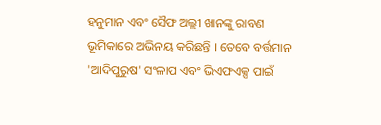ହନୁମାନ ଏବଂ ସୈଫ ଅଲ୍ଲୀ ଖାନଙ୍କୁ ରାବଣ ଭୂମିକାରେ ଅଭିନୟ କରିଛନ୍ତି । ତେବେ ବର୍ତ୍ତମାନ 'ଆଦିପୁରୁଷ' ସଂଳାପ ଏବଂ ଭିଏଫଏକ୍ସ ପାଇଁ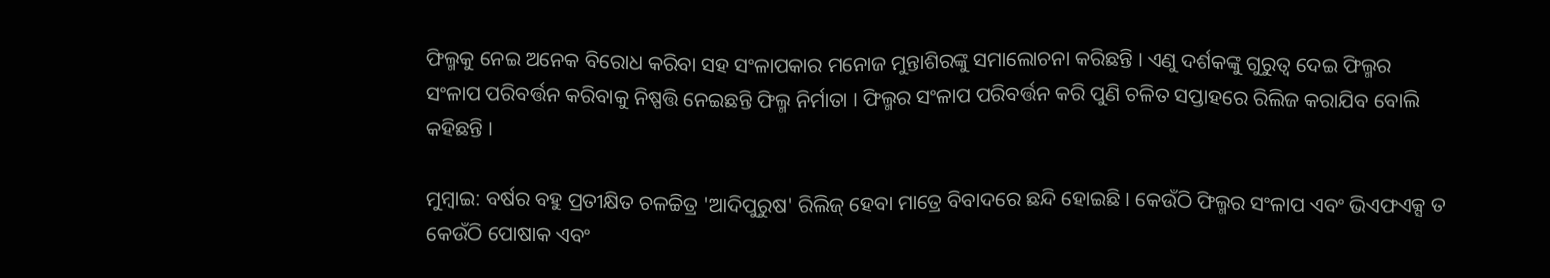ଫିଲ୍ମକୁ ନେଇ ଅନେକ ବିରୋଧ କରିବା ସହ ସଂଳାପକାର ମନୋଜ ମୁନ୍ତାଶିରଙ୍କୁ ସମାଲୋଚନା କରିଛନ୍ତି । ଏଣୁ ଦର୍ଶକଙ୍କୁ ଗୁରୁତ୍ୱ ଦେଇ ଫିଲ୍ମର ସଂଳାପ ପରିବର୍ତ୍ତନ କରିବାକୁ ନିଷ୍ପତ୍ତି ନେଇଛନ୍ତି ଫିଲ୍ମ ନିର୍ମାତା । ଫିଲ୍ମର ସଂଳାପ ପରିବର୍ତ୍ତନ କରି ପୁଣି ଚଳିତ ସପ୍ତାହରେ ରିଲିଜ କରାଯିବ ବୋଲି କହିଛନ୍ତି ।

ମୁମ୍ବାଇ: ବର୍ଷର ବହୁ ପ୍ରତୀକ୍ଷିତ ଚଳଚ୍ଚିତ୍ର 'ଆଦିପୁରୁଷ' ରିଲିଜ୍ ହେବା ମାତ୍ରେ ବିବାଦରେ ଛନ୍ଦି ହୋଇଛି । କେଉଁଠି ଫିଲ୍ମର ସଂଳାପ ଏବଂ ଭିଏଫଏକ୍ସ ତ କେଉଁଠି ପୋଷାକ ଏବଂ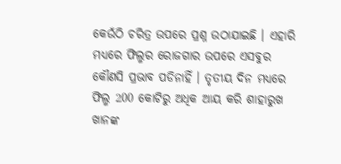କେଉଁଠି ଚରିତ୍ର ଉପରେ ପ୍ରଶ୍ନ ଉଠାଯାଇଛି । ଏହାରି ମଧ୍ୟରେ ଫିଲ୍ମର ରୋଜଗାର ଉପରେ ଏସବୁର କୌଣସି ପ୍ରଭାବ ପଡିନାହିଁ । ତୃତୀୟ ଦିନ ମଧ୍ୟରେ ଫିଲ୍ମ 200 କୋଟିରୁ ଅଧିକ ଆୟ କରି ଶାହାରୁଖ ଖାନଙ୍କ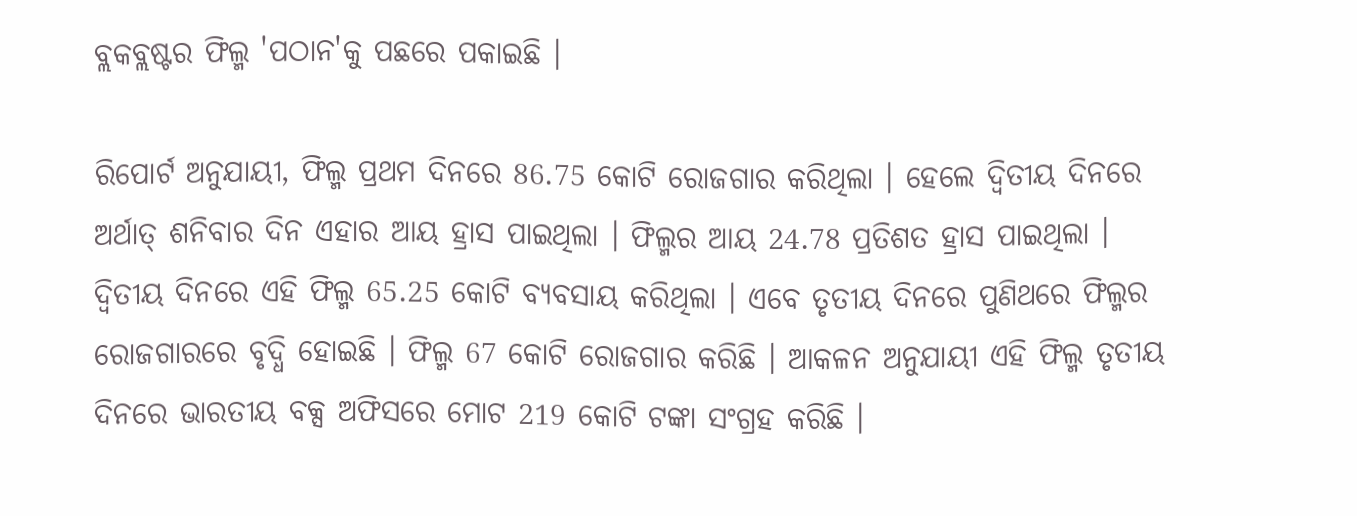ବ୍ଲକବ୍ଲଷ୍ଟର ଫିଲ୍ମ 'ପଠାନ'କୁ ପଛରେ ପକାଇଛି ।

ରିପୋର୍ଟ ଅନୁଯାୟୀ, ଫିଲ୍ମ ପ୍ରଥମ ଦିନରେ 86.75 କୋଟି ରୋଜଗାର କରିଥିଲା । ହେଲେ ଦ୍ୱିତୀୟ ଦିନରେ ଅର୍ଥାତ୍ ଶନିବାର ଦିନ ଏହାର ଆୟ ହ୍ରାସ ପାଇଥିଲା । ଫିଲ୍ମର ଆୟ 24.78 ପ୍ରତିଶତ ହ୍ରାସ ପାଇଥିଲା । ଦ୍ୱିତୀୟ ଦିନରେ ଏହି ଫିଲ୍ମ 65.25 କୋଟି ବ୍ୟବସାୟ କରିଥିଲା । ଏବେ ତୃତୀୟ ଦିନରେ ପୁଣିଥରେ ଫିଲ୍ମର ରୋଜଗାରରେ ବୃଦ୍ଧି ହୋଇଛି । ଫିଲ୍ମ 67 କୋଟି ରୋଜଗାର କରିଛି । ଆକଳନ ଅନୁଯାୟୀ ଏହି ଫିଲ୍ମ ତୃତୀୟ ଦିନରେ ଭାରତୀୟ ବକ୍ସ ଅଫିସରେ ମୋଟ 219 କୋଟି ଟଙ୍କା ସଂଗ୍ରହ କରିଛି ।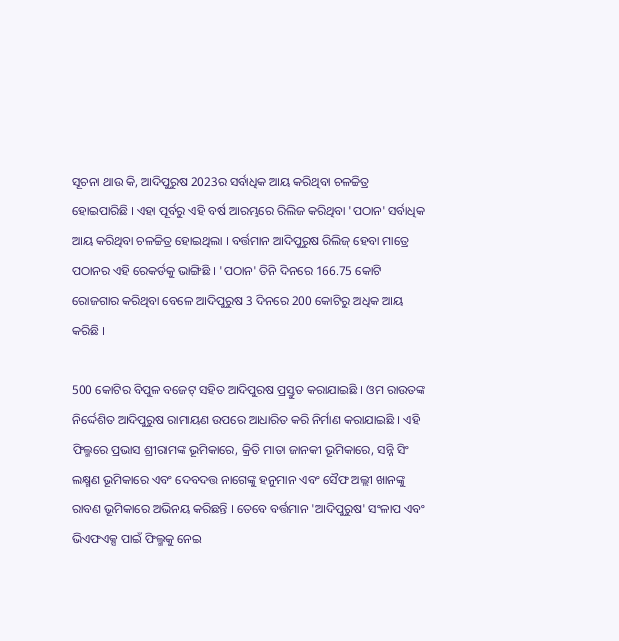ସୂଚନା ଥାଉ କି, ଆଦିପୁରୁଷ 2023ର ସର୍ବାଧିକ ଆୟ କରିଥିବା ଚଳଚ୍ଚିତ୍ର ହୋଇପାରିଛି । ଏହା ପୂର୍ବରୁ ଏହି ବର୍ଷ ଆରମ୍ଭରେ ରିଲିଜ କରିଥିବା 'ପଠାନ' ସର୍ବାଧିକ ଆୟ କରିଥିବା ଚଳଚ୍ଚିତ୍ର ହୋଇଥିଲା । ବର୍ତ୍ତମାନ ଆଦିପୁରୁଷ ରିଲିଜ୍ ହେବା ମାତ୍ରେ ପଠାନର ଏହି ରେକର୍ଡକୁ ଭାଙ୍ଗିଛି । 'ପଠାନ' ତିନି ଦିନରେ 166.75 କୋଟି ରୋଜଗାର କରିଥିବା ବେଳେ ଆଦିପୁରୁଷ 3 ଦିନରେ 200 କୋଟିରୁ ଅଧିକ ଆୟ କରିଛି ।

500 କୋଟିର ବିପୁଳ ବଜେଟ୍ ସହିତ ଆଦିପୁରଷ ପ୍ରସ୍ତୁତ କରାଯାଇଛି । ଓମ ରାଉତଙ୍କ ନିର୍ଦ୍ଦେଶିତ ଆଦିପୁରୁଷ ରାମାୟଣ ଉପରେ ଆଧାରିତ କରି ନିର୍ମାଣ କରାଯାଇଛି । ଏହି ଫିଲ୍ମରେ ପ୍ରଭାସ ଶ୍ରୀରାମଙ୍କ ଭୂମିକାରେ, କ୍ରିତି ମାତା ଜାନକୀ ଭୂମିକାରେ, ସନ୍ନି ସିଂ ଲକ୍ଷ୍ମଣ ଭୂମିକାରେ ଏବଂ ଦେବଦତ୍ତ ନାଗେଙ୍କୁ ହନୁମାନ ଏବଂ ସୈଫ ଅଲ୍ଲୀ ଖାନଙ୍କୁ ରାବଣ ଭୂମିକାରେ ଅଭିନୟ କରିଛନ୍ତି । ତେବେ ବର୍ତ୍ତମାନ 'ଆଦିପୁରୁଷ' ସଂଳାପ ଏବଂ ଭିଏଫଏକ୍ସ ପାଇଁ ଫିଲ୍ମକୁ ନେଇ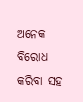ଅନେକ ବିରୋଧ କରିବା ସହ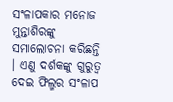ସଂଳାପକାର ମନୋଜ ମୁନ୍ତାଶିରଙ୍କୁ ସମାଲୋଚନା କରିଛନ୍ତି । ଏଣୁ ଦର୍ଶକଙ୍କୁ ଗୁରୁତ୍ୱ ଦେଇ ଫିଲ୍ମର ସଂଳାପ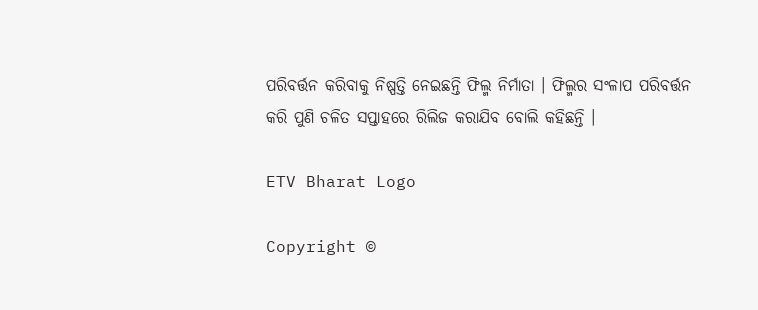ପରିବର୍ତ୍ତନ କରିବାକୁ ନିଷ୍ପତ୍ତି ନେଇଛନ୍ତି ଫିଲ୍ମ ନିର୍ମାତା । ଫିଲ୍ମର ସଂଳାପ ପରିବର୍ତ୍ତନ କରି ପୁଣି ଚଳିତ ସପ୍ତାହରେ ରିଲିଜ କରାଯିବ ବୋଲି କହିଛନ୍ତି ।

ETV Bharat Logo

Copyright ©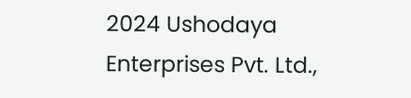2024 Ushodaya Enterprises Pvt. Ltd.,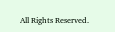All Rights Reserved.